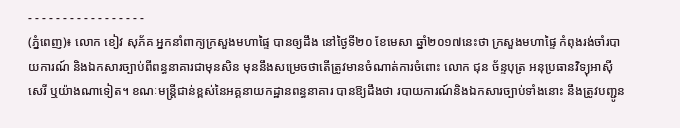- - - - - - - - - - - - - - - - -
(ភ្នំពេញ)៖ លោក ខៀវ សុភ័គ អ្នកនាំពាក្យក្រសួងមហាផ្ទៃ បានឲ្យដឹង នៅថ្ងៃទី២០ ខែមេសា ឆ្នាំ២០១៧នេះថា ក្រសួងមហាផ្ទៃ កំពុងរង់ចាំរបាយការណ៍ និងឯកសារច្បាប់ពីពន្ធនាគារជាមុនសិន មុននឹងសម្រេចថាតើត្រូវមានចំណាត់ការចំពោះ លោក ជុន ច័ន្ទបុត្រ អនុប្រធានវិទ្យុអាស៊ីសេរី ឬយ៉ាងណាទៀត។ ខណៈមន្រ្តីជាន់ខ្ពស់នៃអគ្គនាយកដ្ឋានពន្ធនាគារ បានឱ្យដឹងថា របាយការណ៍និងឯកសារច្បាប់ទាំងនោះ នឹងត្រូវបញ្ជូន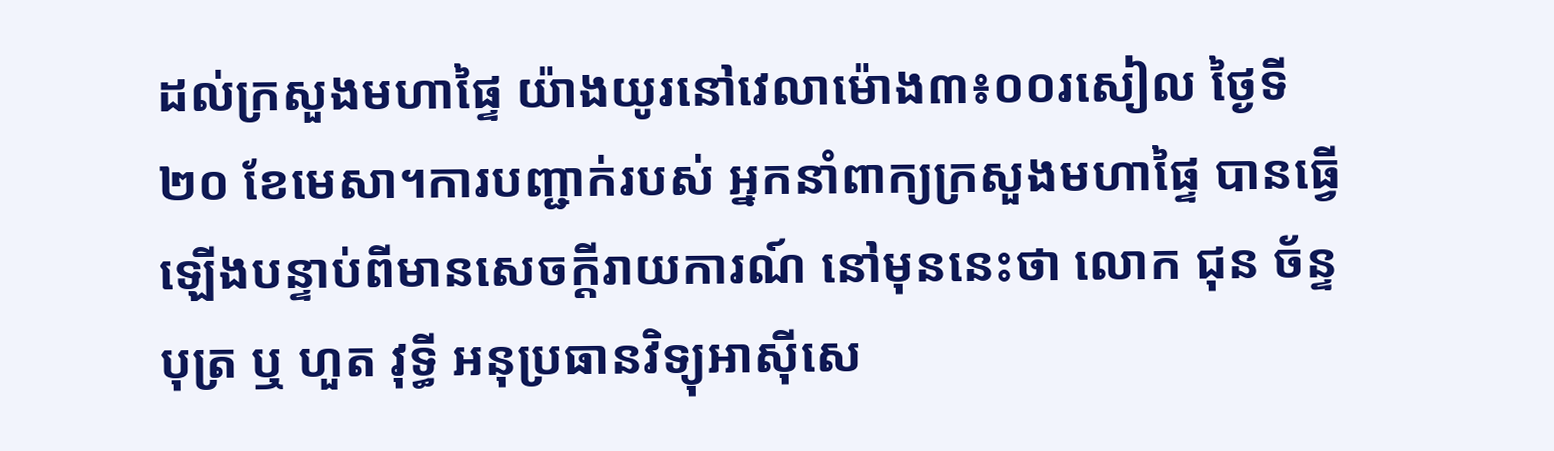ដល់ក្រសួងមហាផ្ទៃ យ៉ាងយូរនៅវេលាម៉ោង៣៖០០រសៀល ថ្ងៃទី២០ ខែមេសា។ការបញ្ជាក់របស់ អ្នកនាំពាក្យក្រសួងមហាផ្ទៃ បានធ្វើឡើងបន្ទាប់ពីមានសេចក្តីរាយការណ៍ នៅមុននេះថា លោក ជុន ច័ន្ទបុត្រ ឬ ហួត វុទ្ធី អនុប្រធានវិទ្យុអាស៊ីសេ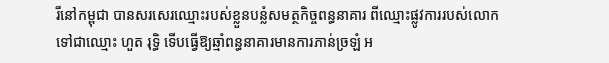រីនៅកម្ពុជា បានសរសេរឈ្មោះរបស់ខ្លួនបន្លំសមត្ថកិច្ចពន្ធនាគារ ពីឈ្មោះផ្លូវការរបស់លោកទៅជាឈ្មោះ ហួត រុទ្ធិ ទើបធ្វើឱ្យឆ្មាំពន្ធនាគារមានការភាន់ច្រឡំ អ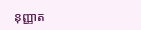នុញ្ញាត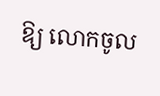ឱ្យ លោកចូល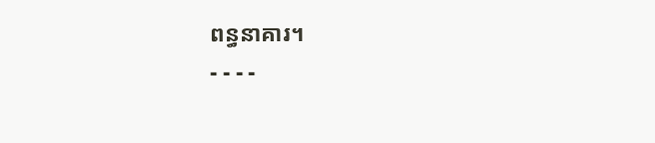ពន្ធនាគារ។
- - - -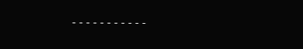- - - - - - - - - - -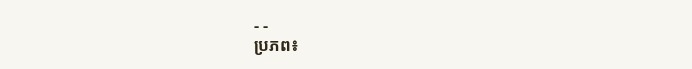- -
ប្រភព៖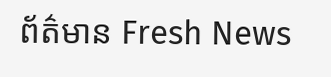ព័ត៌មាន Fresh News